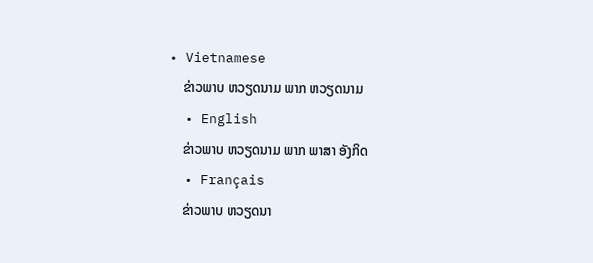• Vietnamese
    ຂ່າວພາບ ຫວຽດນາມ ພາກ ຫວຽດນາມ
  • English
    ຂ່າວພາບ ຫວຽດນາມ ພາກ ພາສາ ອັງກິດ
  • Français
    ຂ່າວພາບ ຫວຽດນາ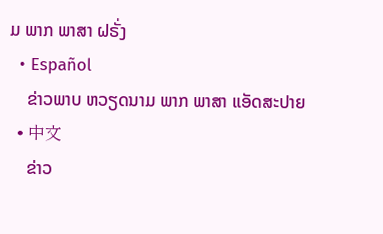ມ ພາກ ພາສາ ຝຣັ່ງ
  • Español
    ຂ່າວພາບ ຫວຽດນາມ ພາກ ພາສາ ແອັດສະປາຍ
  • 中文
    ຂ່າວ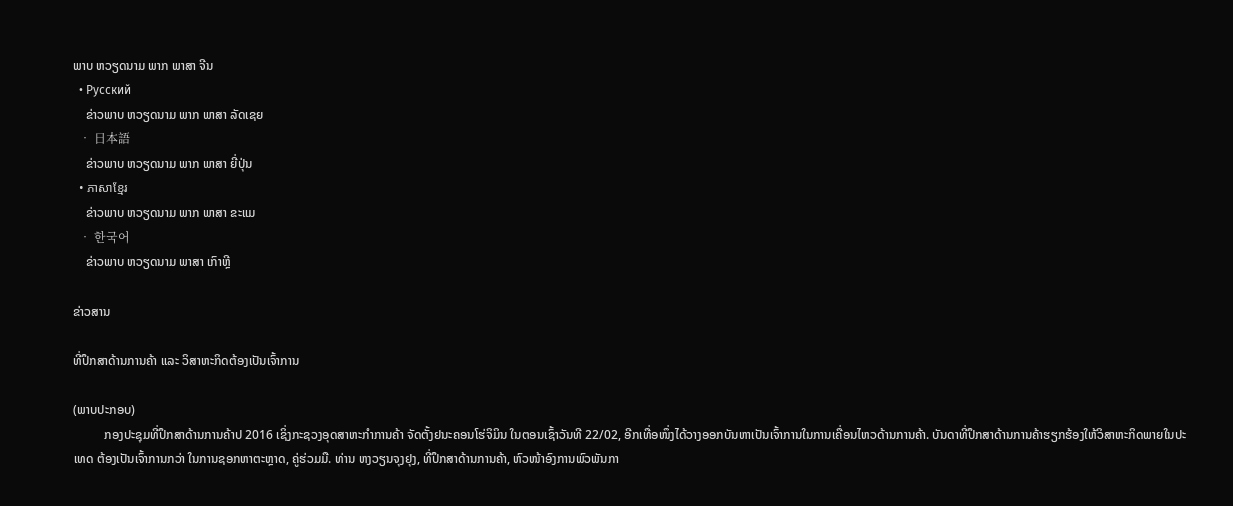ພາບ ຫວຽດນາມ ພາກ ພາສາ ຈີນ
  • Русский
    ຂ່າວພາບ ຫວຽດນາມ ພາກ ພາສາ ລັດເຊຍ
  • 日本語
    ຂ່າວພາບ ຫວຽດນາມ ພາກ ພາສາ ຍີ່ປຸ່ນ
  • ភាសាខ្មែរ
    ຂ່າວພາບ ຫວຽດນາມ ພາກ ພາສາ ຂະແມ
  • 한국어
    ຂ່າວພາບ ຫວຽດນາມ ພາສາ ເກົາຫຼີ

ຂ່າວສານ

ທີ່ປຶກສາດ້ານການຄ້າ ແລະ ວິສາຫະກິດຕ້ອງເປັນເຈົ້າການ

(ພາບປະກອບ)
          ກອງປະຊຸມທີ່ປຶກສາດ້ານການຄ້າປ 2016 ເຊິ່ງກະຊວງອຸດສາຫະກຳການຄ້າ ຈັດຕັ້ງຢນະຄອນໂຮ່ຈິມິນ ໃນຕອນເຊົ້າວັນທີ 22/02, ອີກເທື່ອໜຶ່ງໄດ້ວາງອອກບັນຫາເປັນເຈົ້າການໃນການເຄື່ອນໄຫວດ້ານການຄ້າ. ບັນດາທີ່ປຶກສາດ້ານການຄ້າຮຽກຮ້ອງໃຫ້ວິສາຫະກິດພາຍໃນປະເທດ ຕ້ອງເປັນເຈົ້າການກວ່າ ໃນການຊອກຫາຕະຫຼາດ, ຄູ່ຮ່ວມມື. ທ່ານ ຫງວຽນຈຸງຢຸງ, ທີ່ປຶກສາດ້ານການຄ້າ, ຫົວໜ້າອົງການພົວພັນກາ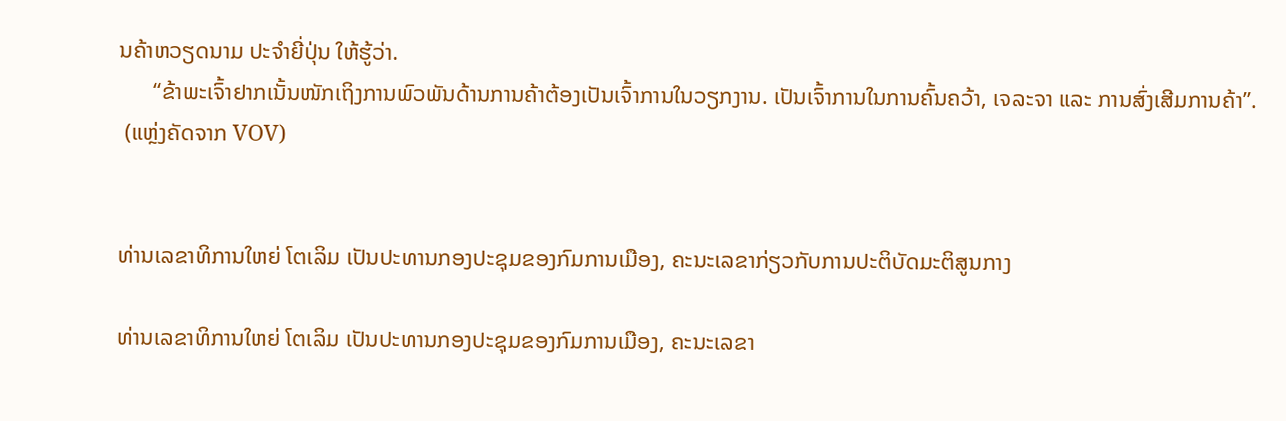ນຄ້າຫວຽດນາມ ປະຈຳຍີ່ປຸ່ນ ໃຫ້ຮູ້ວ່າ.
      “ຂ້າພະເຈົ້າຢາກເນັ້ນໜັກເຖິງການພົວພັນດ້ານການຄ້າຕ້ອງເປັນເຈົ້າການໃນວຽກງານ. ເປັນເຈົ້າການໃນການຄົ້ນຄວ້າ, ເຈລະຈາ ແລະ ການສົ່ງເສີມການຄ້າ”.
 (ແຫຼ່ງຄັດຈາກ VOV)


ທ່ານເລຂາທິການໃຫຍ່ ໂຕເລິມ ເປັນປະທານກອງປະຊຸມຂອງກົມການເມືອງ, ຄະນະເລຂາກ່ຽວກັບການປະຕິບັດມະຕິສູນກາງ

ທ່ານເລຂາທິການໃຫຍ່ ໂຕເລິມ ເປັນປະທານກອງປະຊຸມຂອງກົມການເມືອງ, ຄະນະເລຂາ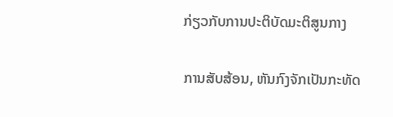ກ່ຽວກັບການປະຕິບັດມະຕິສູນກາງ

ການສັບສ້ອນ, ຫັນກົງຈັກເປັນກະທັດ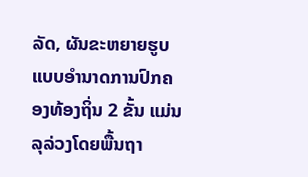ລັດ, ຜັນຂະຫຍາຍຮູບແບບອຳນາດການປົກຄອງທ້ອງຖິ່ນ 2 ຂັ້ນ ແມ່ນລຸລ່ວງໂດຍພື້ນຖາ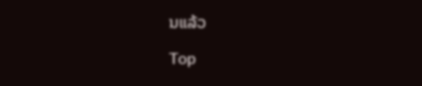ນແລ້ວ

Top